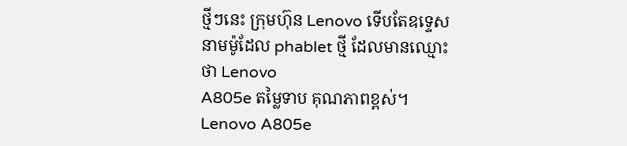ថ្មីៗនេះ ក្រុមហ៊ុន Lenovo ទើបតែឧទ្ទេសនាមម៉ូដែល phablet ថ្មី ដែលមានឈ្មោះថា Lenovo
A805e តម្លៃទាប គុណភាពខ្ពស់។
Lenovo A805e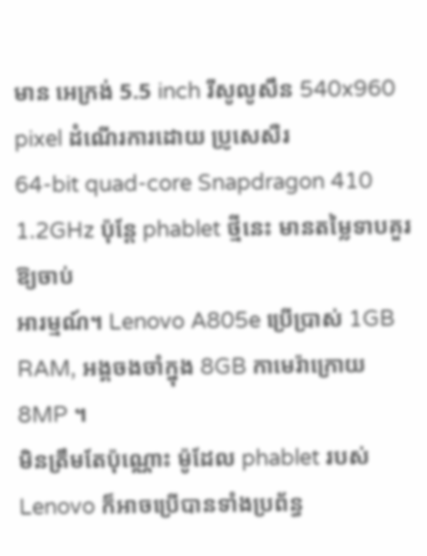មាន អេក្រង់ 5.5 inch រីសូលូសឹន 540x960 pixel ដំណើរការដោយ ប្រូសេសឺរ
64-bit quad-core Snapdragon 410 1.2GHz ប៉ុន្ដែ phablet ថ្មីនេះ មានតម្លៃទាបគួរឱ្យចាប់
អារម្មណ៍។ Lenovo A805e ប្រើប្រាស់ 1GB RAM, អង្គចងចាំក្នុង 8GB កាមេរ៉ាក្រោយ 8MP ។
មិនត្រឹមតែប៉ុណ្ណោះ ម៉ូដែល phablet របស់ Lenovo ក៏អាចប្រើបានទាំងប្រព័ន្ធ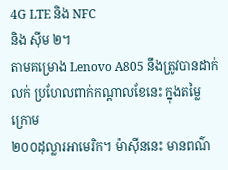4G LTE និង NFC
និង ស៊ីម ២។
តាមគម្រោង Lenovo A805 នឹងត្រូវបានដាក់លក់ ប្រហែលពាក់កណ្ដាលខែនេះ ក្នុងតម្លៃ ក្រោម
២០០ដុល្លារអាមេរិក។ ម៉ាស៊ីននេះ មានពណ៌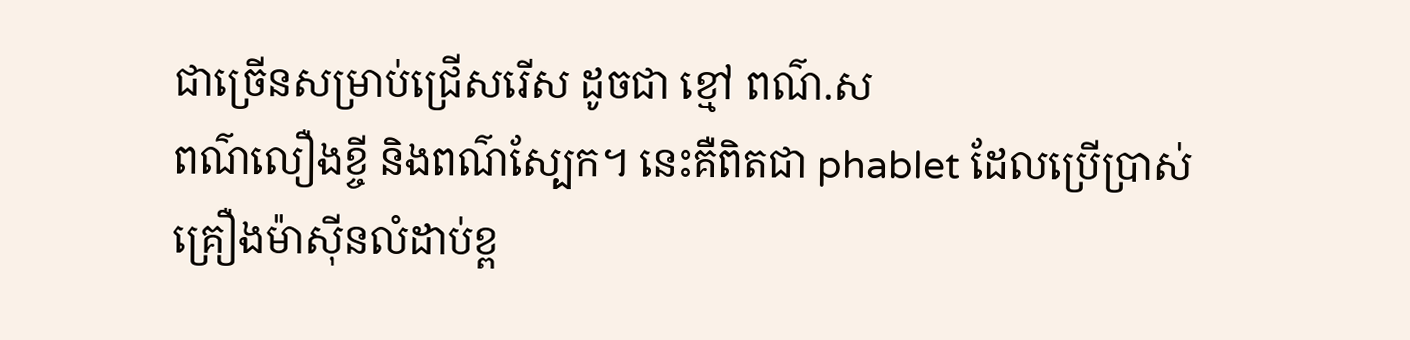ជាច្រើនសម្រាប់ជ្រើសរើស ដូចជា ខ្មៅ ពណ៌.ស
ពណ៌លឿងខ្ចី និងពណ៌ស្បែក។ នេះគឺពិតជា phablet ដែលប្រើប្រាស់គ្រឿងម៉ាស៊ីនលំដាប់ខ្ព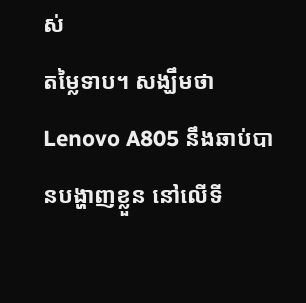ស់
តម្លៃទាប។ សង្ឃឹមថា Lenovo A805 នឹងឆាប់បានបង្ហាញខ្លួន នៅលើទី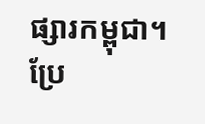ផ្សារកម្ពុជា។
ប្រែ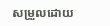សម្រួលដោយ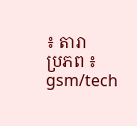៖ តារា
ប្រភព ៖ gsm/tech